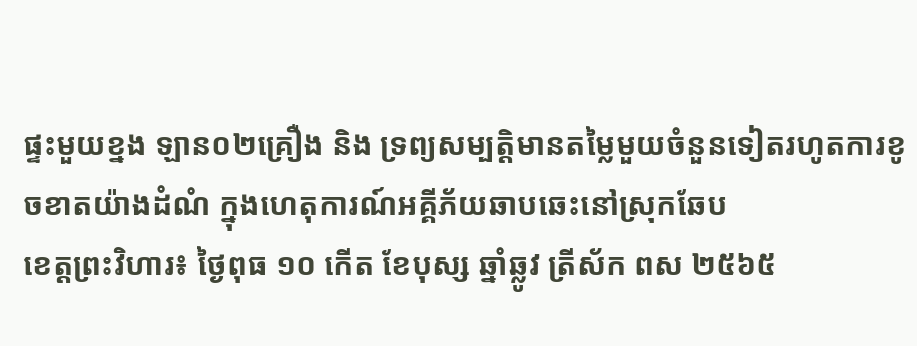ផ្ទះមួយខ្នង ឡាន០២គ្រឿង និង ទ្រព្យសម្បត្តិមានតម្លៃមួយចំនួនទៀតរហូតការខូចខាតយ៉ាងដំណំ ក្នុងហេតុការណ៍អគ្គីភ័យឆាបឆេះនៅស្រុកឆែប
ខេត្តព្រះវិហារ៖ ថ្ងៃពុធ ១០ កើត ខែបុស្ស ឆ្នាំឆ្លូវ ត្រីស័ក ពស ២៥៦៥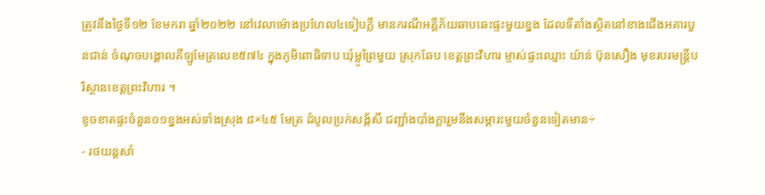ត្រូវនឹងថ្ងៃទី១២ ខែមករា ឆ្នាំ២០២២ នៅវេលាម៉ោងប្រហែល៤ទៀបភ្លឺ មានករណីអគ្គីភ័យឆាបឆេះផ្ទះមួយខ្នង ដែលទីតាំងស្ថិតនៅខាងជើងអគារបួនជាន់ ចំណុចបង្គោលគីឡូមែត្រលេខ៥៧៤ ក្នុងភូមិពោធិទាប ឃុំម្លូព្រៃមួយ ស្រុកឆែប ខេត្តព្រះវិហារ ម្ចាស់ផ្ទះឈ្មោះ យ៉ាន់ ប៊ុនសឿង មុខរបរមន្ត្រីបរិស្ថានខេត្តព្រះវិហារ ។
ខូចខាតផ្ទះចំនួន០១ខ្នងអស់ទាំងស្រុង ៨×៤៥ មែត្រ ដំបូលប្រក់សង្ក័សី ជញ្ជាំងបាំងក្តារួមនឹងសម្ភារះមួយចំនួនទៀតមាន÷
- រថយន្តសាំ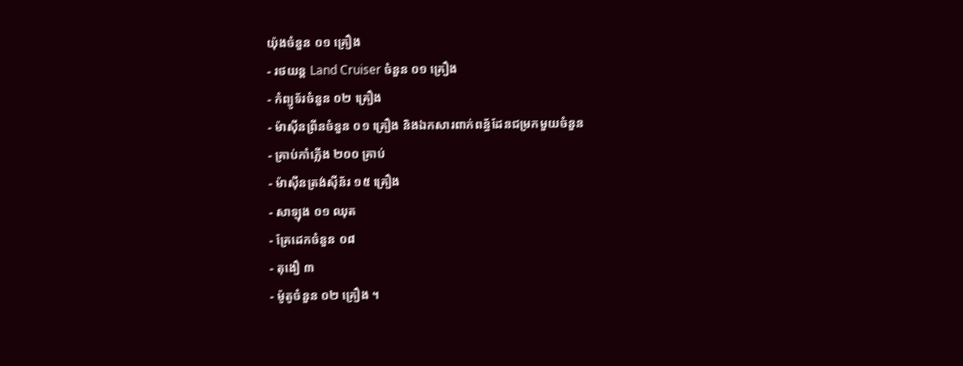យ៉ុងចំនួន ០១ គ្រឿង
- រថយន្ត Land Cruiser ចំនួន ០១ គ្រឿង
- កំព្យូទ័រចំនួន ០២ គ្រឿង
- ម៉ាស៊ីនព្រីនចំនួន ០១ គ្រឿង និងឯកសារពាក់ពន្ធ័ដែនជម្រកមួយចំនួន
- គ្រាប់កាំភ្លើង ២០០ គ្រាប់
- ម៉ាស៊ីនត្រង់សុីន័រ ១៥ គ្រឿង
- សាឡុង ០១ ឈុត
- គ្រែដេកចំនួន ០៨
- តុងឿ ៣
- ម៉ូតូចំនួន ០២ គ្រឿង ។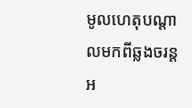មូលហេតុបណ្តាលមកពីឆ្លងចរន្តអ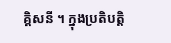គ្គិសនី ។ ក្នុងប្រតិបត្តិ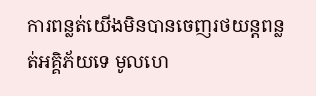ការពន្លត់យេីងមិនបានចេញរថយន្តពន្លត់អគ្គិភ័យទេ មូលហេ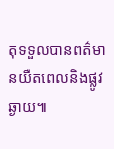តុទទួលបានពត៌មានយឺតពេលនិងផ្លូវឆ្ងាយ៕